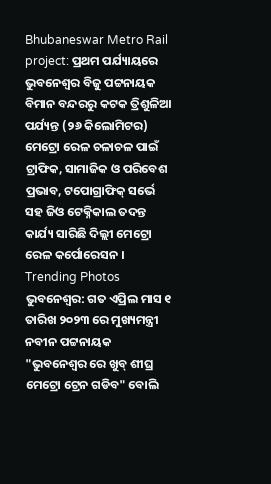Bhubaneswar Metro Rail project: ପ୍ରଥମ ପର୍ଯ୍ୟାୟରେ ଭୁବନେଶ୍ୱର ବିଜୁ ପଟ୍ଟନାୟକ ବିମାନ ବନ୍ଦରରୁ କଟକ ତ୍ରିଶୁଳିଆ ପର୍ଯ୍ୟନ୍ତ (୨୬ କିଲୋମିଟର) ମେଟ୍ରୋ ରେଳ ଚଳାଚଳ ପାଇଁ ଟ୍ରାଫିକ, ସାମାଜିକ ଓ ପରିବେଶ ପ୍ରଭାବ, ଟପୋଗ୍ରାଫିକ୍ ସର୍ଭେ ସହ ଜିଓ ଟେକ୍ନିକାଲ ତଦନ୍ତ କାର୍ଯ୍ୟ ସାରିଛି ଦିଲ୍ଲୀ ମେଟ୍ରୋ ରେଳ କର୍ପୋରେସନ ।
Trending Photos
ଭୁବନେଶ୍ୱର: ଗତ ଏପ୍ରିଲ ମାସ ୧ ତାରିଖ ୨୦୨୩ ରେ ମୁଖ୍ୟମନ୍ତ୍ରୀ ନବୀନ ପଟ୍ଟନାୟକ "ଭୁବନେଶ୍ୱର ରେ ଖୁବ୍ ଶୀଘ୍ର ମେଟ୍ରୋ ଟ୍ରେନ ଗଡିବ" ବୋଲି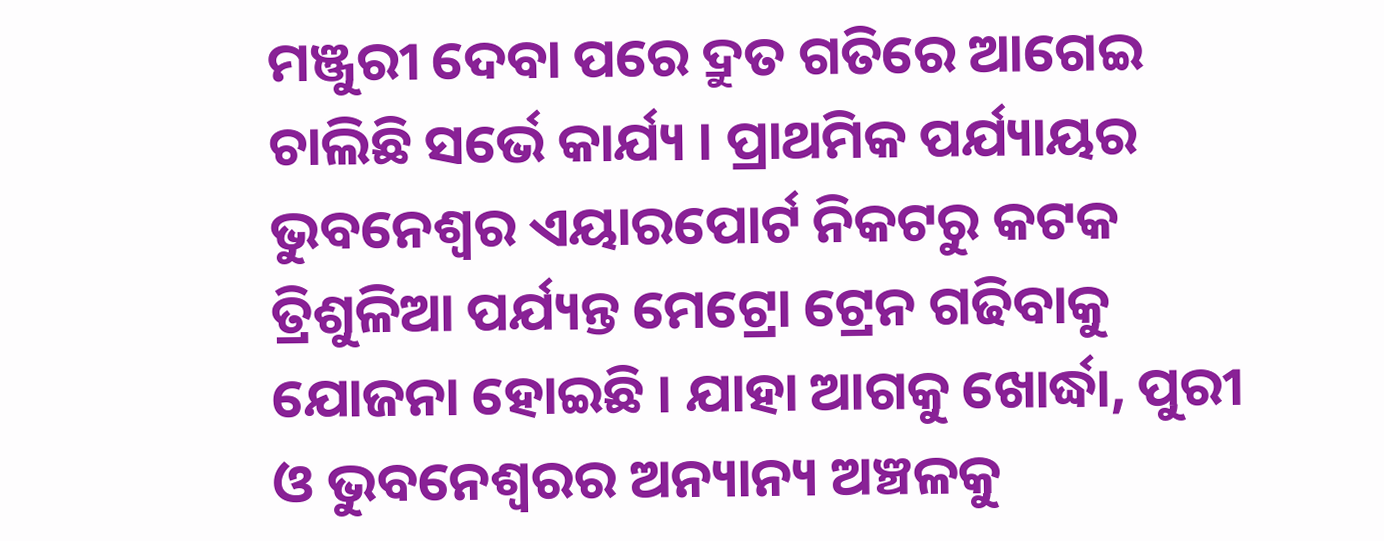ମଞ୍ଜୁରୀ ଦେବା ପରେ ଦ୍ରୁତ ଗତିରେ ଆଗେଇ ଚାଲିଛି ସର୍ଭେ କାର୍ଯ୍ୟ । ପ୍ରାଥମିକ ପର୍ଯ୍ୟାୟର ଭୁବନେଶ୍ୱର ଏୟାରପୋର୍ଟ ନିକଟରୁ କଟକ ତ୍ରିଶୁଳିଆ ପର୍ଯ୍ୟନ୍ତ ମେଟ୍ରୋ ଟ୍ରେନ ଗଢିବାକୁ ଯୋଜନା ହୋଇଛି । ଯାହା ଆଗକୁ ଖୋର୍ଦ୍ଧା, ପୁରୀ ଓ ଭୁବନେଶ୍ଵରର ଅନ୍ୟାନ୍ୟ ଅଞ୍ଚଳକୁ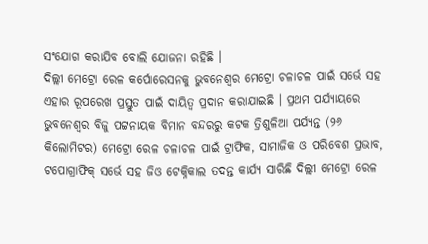ସଂଯୋଗ କରାଯିବ ବୋଲି ଯୋଜନା ରହିଛି ।
ଦିଲ୍ଲୀ ମେଟ୍ରୋ ରେଳ କର୍ପୋରେସନକୁ ଭୁବନେଶ୍ୱର ମେଟ୍ରୋ ଚଳାଚଳ ପାଇଁ ସର୍ଭେ ସହ ଏହାର ରୂପରେଖ ପ୍ରସ୍ତୁତ ପାଇଁ ଦାୟିତ୍ଵ ପ୍ରଦାନ କରାଯାଇଛି । ପ୍ରଥମ ପର୍ଯ୍ୟାୟରେ ଭୁବନେଶ୍ୱର ବିଜୁ ପଟ୍ଟନାୟକ ବିମାନ ବନ୍ଦରରୁ କଟକ ତ୍ରିଶୁଳିଆ ପର୍ଯ୍ୟନ୍ତ (୨୬ କିଲୋମିଟର) ମେଟ୍ରୋ ରେଳ ଚଳାଚଳ ପାଇଁ ଟ୍ରାଫିକ, ସାମାଜିକ ଓ ପରିବେଶ ପ୍ରଭାବ, ଟପୋଗ୍ରାଫିକ୍ ସର୍ଭେ ସହ ଜିଓ ଟେକ୍ନିକାଲ ତଦନ୍ତ କାର୍ଯ୍ୟ ସାରିଛି ଦିଲ୍ଲୀ ମେଟ୍ରୋ ରେଳ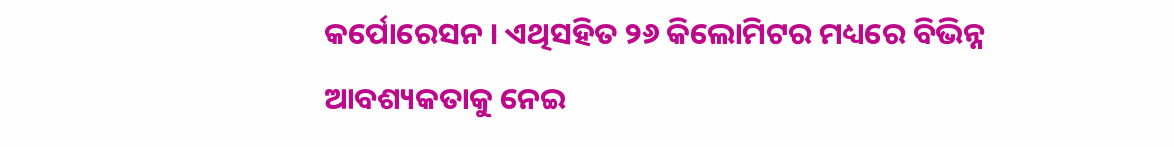କର୍ପୋରେସନ । ଏଥିସହିତ ୨୬ କିଲୋମିଟର ମଧ୍ୟରେ ବିଭିନ୍ନ ଆବଶ୍ୟକତାକୁ ନେଇ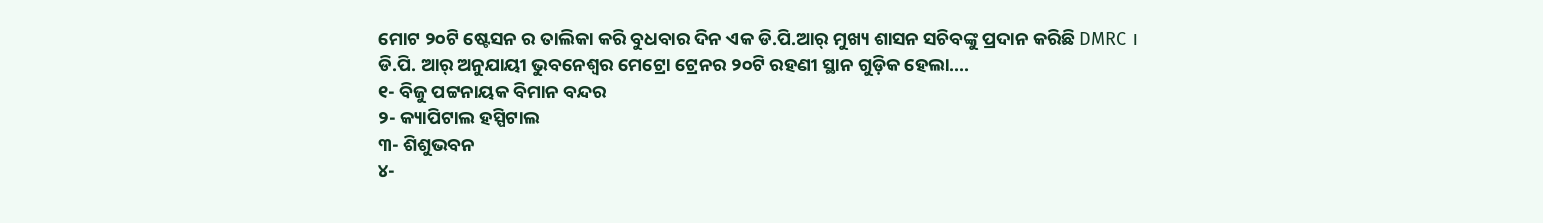ମୋଟ ୨୦ଟି ଷ୍ଟେସନ ର ତାଲିକା କରି ବୁଧବାର ଦିନ ଏକ ଡି.ପି.ଆର୍ ମୁଖ୍ୟ ଶାସନ ସଚିବଙ୍କୁ ପ୍ରଦାନ କରିଛି DMRC ।
ଡି.ପି. ଆର୍ ଅନୁଯାୟୀ ଭୁବନେଶ୍ୱର ମେଟ୍ରୋ ଟ୍ରେନର ୨୦ଟି ରହଣୀ ସ୍ଥାନ ଗୁଡ଼ିକ ହେଲା....
୧- ବିଜୁ ପଟ୍ଟନାୟକ ବିମାନ ବନ୍ଦର
୨- କ୍ୟାପିଟାଲ ହସ୍ପିଟାଲ
୩- ଶିଶୁଭବନ
୪-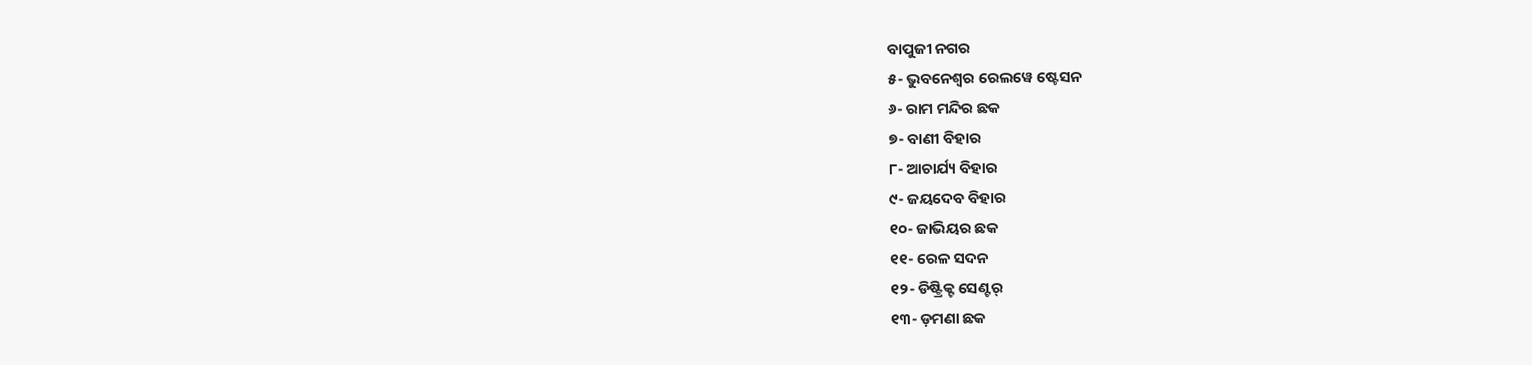ବାପୁଜୀ ନଗର
୫- ଭୁବନେଶ୍ୱର ରେଲୱେ ଷ୍ଟେସନ
୬- ରାମ ମନ୍ଦିର ଛକ
୭- ବାଣୀ ବିହାର
୮- ଆଚାର୍ଯ୍ୟ ବିହାର
୯- ଜୟଦେବ ବିହାର
୧୦- ଜାଭିୟର ଛକ
୧୧- ରେଳ ସଦନ
୧୨- ଡିଷ୍ଟ୍ରିକ୍ଟ ସେଣ୍ଟର୍
୧୩- ଡ଼ମଣା ଛକ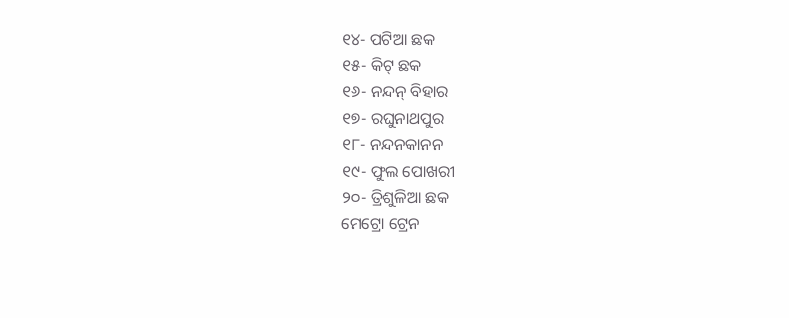୧୪- ପଟିଆ ଛକ
୧୫- କିଟ୍ ଛକ
୧୬- ନନ୍ଦନ୍ ବିହାର
୧୭- ରଘୁନାଥପୁର
୧୮- ନନ୍ଦନକାନନ
୧୯- ଫୁଲ ପୋଖରୀ
୨୦- ତ୍ରିଶୁଳିଆ ଛକ
ମେଟ୍ରୋ ଟ୍ରେନ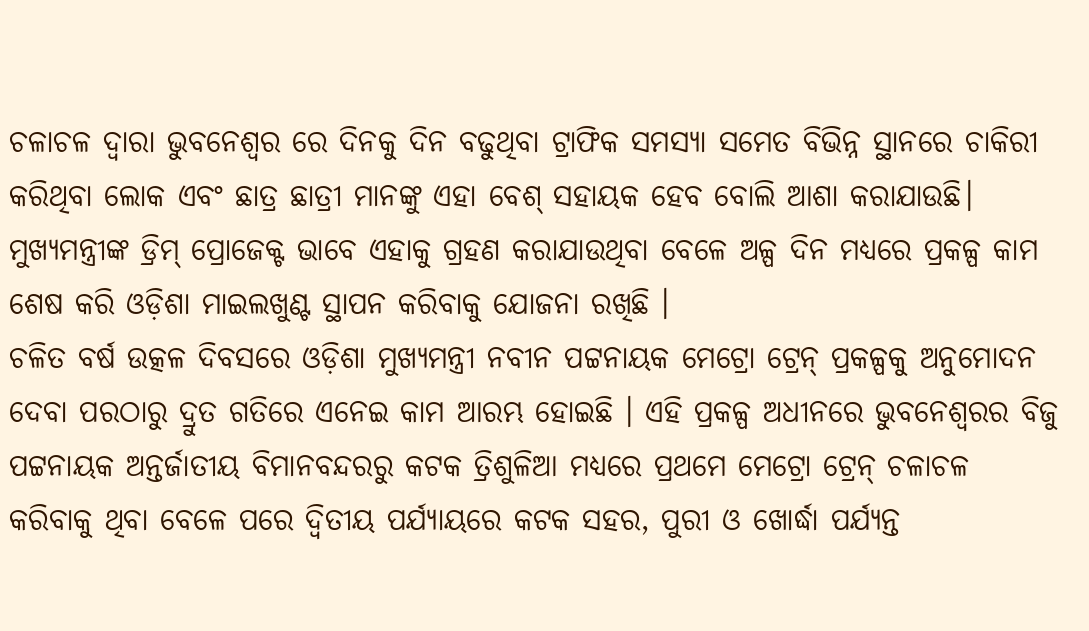ଚଳାଚଳ ଦ୍ଵାରା ଭୁବନେଶ୍ୱର ରେ ଦିନକୁ ଦିନ ବଢୁଥିବା ଟ୍ରାଫିକ ସମସ୍ୟା ସମେତ ବିଭିନ୍ନ ସ୍ଥାନରେ ଚାକିରୀ କରିଥିବା ଲୋକ ଏବଂ ଛାତ୍ର ଛାତ୍ରୀ ମାନଙ୍କୁ ଏହା ବେଶ୍ ସହାୟକ ହେବ ବୋଲି ଆଶା କରାଯାଉଛି। ମୁଖ୍ୟମନ୍ତ୍ରୀଙ୍କ ଡ୍ରିମ୍ ପ୍ରୋଜେକ୍ଟ ଭାବେ ଏହାକୁ ଗ୍ରହଣ କରାଯାଉଥିବା ବେଳେ ଅଳ୍ପ ଦିନ ମଧ୍ୟରେ ପ୍ରକଳ୍ପ କାମ ଶେଷ କରି ଓଡ଼ିଶା ମାଇଲଖୁଣ୍ଟ ସ୍ଥାପନ କରିବାକୁ ଯୋଜନା ରଖିଛି ।
ଚଳିତ ବର୍ଷ ଉତ୍କଳ ଦିବସରେ ଓଡ଼ିଶା ମୁଖ୍ୟମନ୍ତ୍ରୀ ନବୀନ ପଟ୍ଟନାୟକ ମେଟ୍ରୋ ଟ୍ରେନ୍ ପ୍ରକଳ୍ପକୁ ଅନୁମୋଦନ ଦେବା ପରଠାରୁ ଦ୍ରୁତ ଗତିରେ ଏନେଇ କାମ ଆରମ୍ଭ ହୋଇଛି । ଏହି ପ୍ରକଳ୍ପ ଅଧୀନରେ ଭୁବନେଶ୍ୱରର ବିଜୁ ପଟ୍ଟନାୟକ ଅନ୍ତର୍ଜାତୀୟ ବିମାନବନ୍ଦରରୁ କଟକ ତ୍ରିଶୁଳିଆ ମଧ୍ୟରେ ପ୍ରଥମେ ମେଟ୍ରୋ ଟ୍ରେନ୍ ଚଳାଚଳ କରିବାକୁ ଥିବା ବେଳେ ପରେ ଦ୍ବିତୀୟ ପର୍ଯ୍ୟାୟରେ କଟକ ସହର, ପୁରୀ ଓ ଖୋର୍ଦ୍ଧା ପର୍ଯ୍ୟନ୍ତ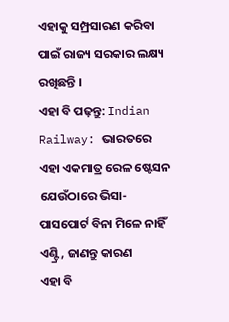ଏହାକୁ ସମ୍ପ୍ରସାରଣ କରିବା ପାଇଁ ରାଜ୍ୟ ସରକାର ଲକ୍ଷ୍ୟ ରଖିଛନ୍ତି ।
ଏହା ବି ପଢ଼ନ୍ତୁ: Indian Railway: ଭାରତରେ ଏହା ଏକମାତ୍ର ରେଳ ଷ୍ଟେସନ ଯେଉଁଠାରେ ଭିସା-ପାସପୋର୍ଟ ବିନା ମିଳେ ନାହିଁ ଏଣ୍ଟ୍ରି, ଜାଣନ୍ତୁ କାରଣ
ଏହା ବି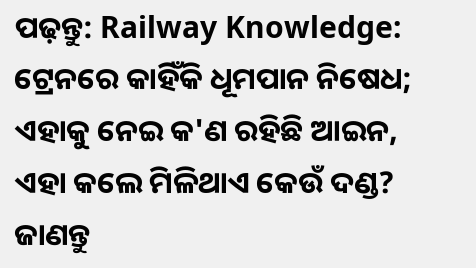ପଢ଼ନ୍ତୁ: Railway Knowledge: ଟ୍ରେନରେ କାହିଁକି ଧୂମପାନ ନିଷେଧ; ଏହାକୁ ନେଇ କ'ଣ ରହିଛି ଆଇନ, ଏହା କଲେ ମିଳିଥାଏ କେଉଁ ଦଣ୍ଡ? ଜାଣନ୍ତୁ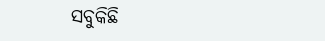ସବୁକିଛି